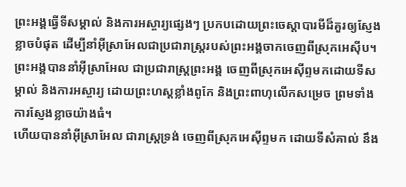ព្រះអង្គធ្វើទីសម្គាល់ និងការអស្ចារ្យផ្សេងៗ ប្រកបដោយព្រះចេស្ដាបារមីដ៏គួរឲ្យស្ញែងខ្លាចបំផុត ដើម្បីនាំអ៊ីស្រាអែលជាប្រជារាស្ត្ររបស់ព្រះអង្គចាកចេញពីស្រុកអេស៊ីប។
ព្រះអង្គបាននាំអ៊ីស្រាអែល ជាប្រជារាស្ត្រព្រះអង្គ ចេញពីស្រុកអេស៊ីព្ទមកដោយទីសម្គាល់ និងការអស្ចារ្យ ដោយព្រះហស្តខ្លាំងពូកែ និងព្រះពាហុលើកសម្រេច ព្រមទាំងការស្ញែងខ្លាចយ៉ាងធំ។
ហើយបាននាំអ៊ីស្រាអែល ជារាស្ត្រទ្រង់ ចេញពីស្រុកអេស៊ីព្ទមក ដោយទីសំគាល់ នឹង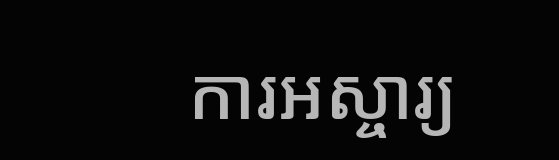ការអស្ចារ្យ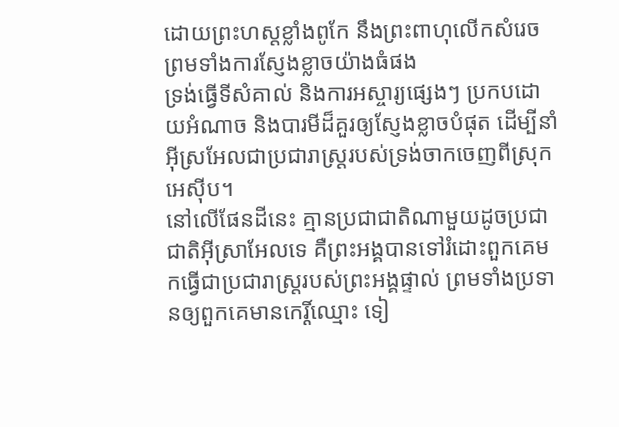ដោយព្រះហស្តខ្លាំងពូកែ នឹងព្រះពាហុលើកសំរេច ព្រមទាំងការស្ញែងខ្លាចយ៉ាងធំផង
ទ្រង់ធ្វើទីសំគាល់ និងការអស្ចារ្យផ្សេងៗ ប្រកបដោយអំណាច និងបារមីដ៏គួរឲ្យស្ញែងខ្លាចបំផុត ដើម្បីនាំអ៊ីស្រអែលជាប្រជារាស្ត្ររបស់ទ្រង់ចាកចេញពីស្រុកអេស៊ីប។
នៅលើផែនដីនេះ គ្មានប្រជាជាតិណាមួយដូចប្រជាជាតិអ៊ីស្រាអែលទេ គឺព្រះអង្គបានទៅរំដោះពួកគេមកធ្វើជាប្រជារាស្ត្ររបស់ព្រះអង្គផ្ទាល់ ព្រមទាំងប្រទានឲ្យពួកគេមានកេរ្តិ៍ឈ្មោះ ទៀ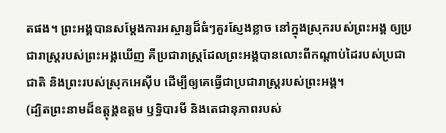តផង។ ព្រះអង្គបានសម្តែងការអស្ចារ្យដ៏ធំៗគួរស្ញែងខ្លាច នៅក្នុងស្រុករបស់ព្រះអង្គ ឲ្យប្រជារាស្ត្ររបស់ព្រះអង្គឃើញ គឺប្រជារាស្ត្រដែលព្រះអង្គបានលោះពីកណ្ដាប់ដៃរបស់ប្រជាជាតិ និងព្រះរបស់ស្រុកអេស៊ីប ដើម្បីឲ្យគេធ្វើជាប្រជារាស្ត្ររបស់ព្រះអង្គ។
(ដ្បិតព្រះនាមដ៏ឧត្ដុង្គឧត្ដម ឫទ្ធិបារមី និងតេជានុភាពរបស់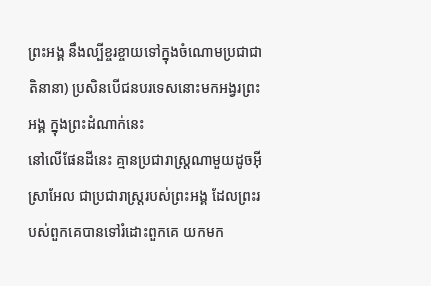ព្រះអង្គ នឹងល្បីខ្ចរខ្ចាយទៅក្នុងចំណោមប្រជាជាតិនានា) ប្រសិនបើជនបរទេសនោះមកអង្វរព្រះអង្គ ក្នុងព្រះដំណាក់នេះ
នៅលើផែនដីនេះ គ្មានប្រជារាស្ត្រណាមួយដូចអ៊ីស្រាអែល ជាប្រជារាស្ត្ររបស់ព្រះអង្គ ដែលព្រះរបស់ពួកគេបានទៅរំដោះពួកគេ យកមក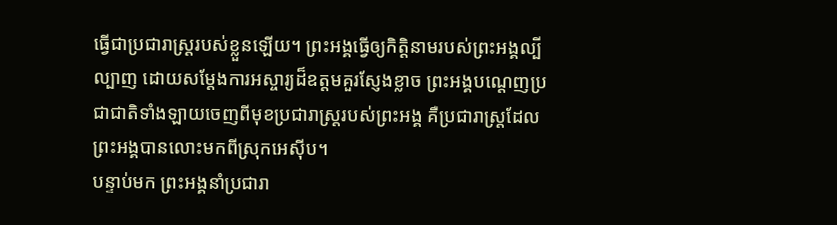ធ្វើជាប្រជារាស្ត្ររបស់ខ្លួនឡើយ។ ព្រះអង្គធ្វើឲ្យកិត្តិនាមរបស់ព្រះអង្គល្បីល្បាញ ដោយសម្តែងការអស្ចារ្យដ៏ឧត្ដមគួរស្ញែងខ្លាច ព្រះអង្គបណ្ដេញប្រជាជាតិទាំងឡាយចេញពីមុខប្រជារាស្ត្ររបស់ព្រះអង្គ គឺប្រជារាស្ត្រដែលព្រះអង្គបានលោះមកពីស្រុកអេស៊ីប។
បន្ទាប់មក ព្រះអង្គនាំប្រជារា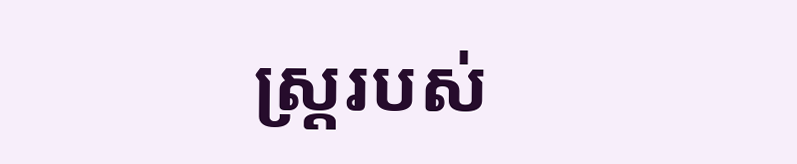ស្ត្ររបស់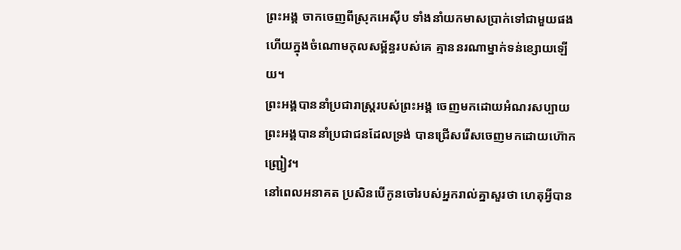ព្រះអង្គ ចាកចេញពីស្រុកអេស៊ីប ទាំងនាំយកមាសប្រាក់ទៅជាមួយផង ហើយក្នុងចំណោមកុលសម្ព័ន្ធរបស់គេ គ្មាននរណាម្នាក់ទន់ខ្សោយឡើយ។
ព្រះអង្គបាននាំប្រជារាស្ត្ររបស់ព្រះអង្គ ចេញមកដោយអំណរសប្បាយ ព្រះអង្គបាននាំប្រជាជនដែលទ្រង់ បានជ្រើសរើសចេញមកដោយហ៊ោកញ្ជ្រៀវ។
នៅពេលអនាគត ប្រសិនបើកូនចៅរបស់អ្នករាល់គ្នាសួរថា ហេតុអ្វីបាន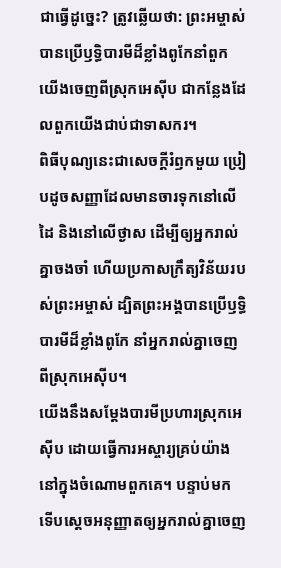ជាធ្វើដូច្នេះ? ត្រូវឆ្លើយថា: ព្រះអម្ចាស់បានប្រើឫទ្ធិបារមីដ៏ខ្លាំងពូកែនាំពួកយើងចេញពីស្រុកអេស៊ីប ជាកន្លែងដែលពួកយើងជាប់ជាទាសករ។
ពិធីបុណ្យនេះជាសេចក្ដីរំឭកមួយ ប្រៀបដូចសញ្ញាដែលមានចារទុកនៅលើដៃ និងនៅលើថ្ងាស ដើម្បីឲ្យអ្នករាល់គ្នាចងចាំ ហើយប្រកាសក្រឹត្យវិន័យរបស់ព្រះអម្ចាស់ ដ្បិតព្រះអង្គបានប្រើឫទ្ធិបារមីដ៏ខ្លាំងពូកែ នាំអ្នករាល់គ្នាចេញពីស្រុកអេស៊ីប។
យើងនឹងសម្តែងបារមីប្រហារស្រុកអេស៊ីប ដោយធ្វើការអស្ចារ្យគ្រប់យ៉ាង នៅក្នុងចំណោមពួកគេ។ បន្ទាប់មក ទើបស្ដេចអនុញ្ញាតឲ្យអ្នករាល់គ្នាចេញ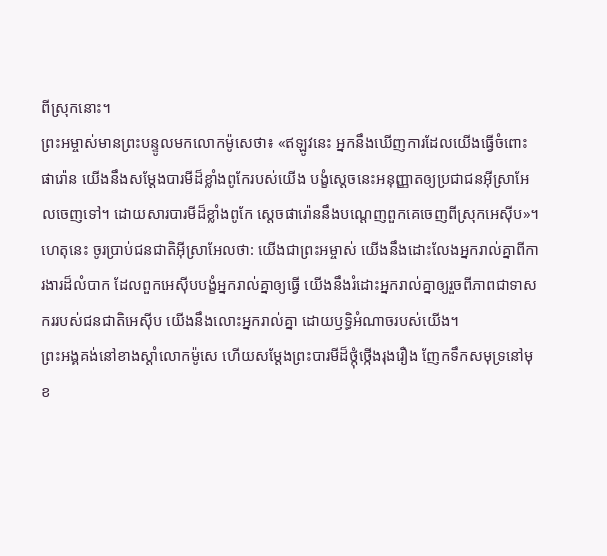ពីស្រុកនោះ។
ព្រះអម្ចាស់មានព្រះបន្ទូលមកលោកម៉ូសេថា៖ «ឥឡូវនេះ អ្នកនឹងឃើញការដែលយើងធ្វើចំពោះផារ៉ោន យើងនឹងសម្តែងបារមីដ៏ខ្លាំងពូកែរបស់យើង បង្ខំស្ដេចនេះអនុញ្ញាតឲ្យប្រជាជនអ៊ីស្រាអែលចេញទៅ។ ដោយសារបារមីដ៏ខ្លាំងពូកែ ស្ដេចផារ៉ោននឹងបណ្ដេញពួកគេចេញពីស្រុកអេស៊ីប»។
ហេតុនេះ ចូរប្រាប់ជនជាតិអ៊ីស្រាអែលថា: យើងជាព្រះអម្ចាស់ យើងនឹងដោះលែងអ្នករាល់គ្នាពីការងារដ៏លំបាក ដែលពួកអេស៊ីបបង្ខំអ្នករាល់គ្នាឲ្យធ្វើ យើងនឹងរំដោះអ្នករាល់គ្នាឲ្យរួចពីភាពជាទាសកររបស់ជនជាតិអេស៊ីប យើងនឹងលោះអ្នករាល់គ្នា ដោយឫទ្ធិអំណាចរបស់យើង។
ព្រះអង្គគង់នៅខាងស្ដាំលោកម៉ូសេ ហើយសម្តែងព្រះបារមីដ៏ថ្កុំថ្កើងរុងរឿង ញែកទឹកសមុទ្រនៅមុខ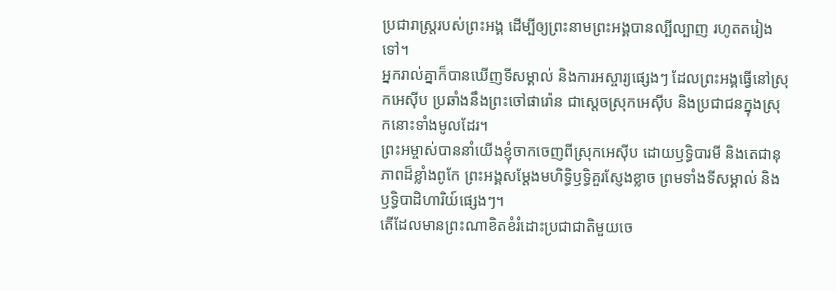ប្រជារាស្ត្ររបស់ព្រះអង្គ ដើម្បីឲ្យព្រះនាមព្រះអង្គបានល្បីល្បាញ រហូតតរៀងទៅ។
អ្នករាល់គ្នាក៏បានឃើញទីសម្គាល់ និងការអស្ចារ្យផ្សេងៗ ដែលព្រះអង្គធ្វើនៅស្រុកអេស៊ីប ប្រឆាំងនឹងព្រះចៅផារ៉ោន ជាស្ដេចស្រុកអេស៊ីប និងប្រជាជនក្នុងស្រុកនោះទាំងមូលដែរ។
ព្រះអម្ចាស់បាននាំយើងខ្ញុំចាកចេញពីស្រុកអេស៊ីប ដោយឫទ្ធិបារមី និងតេជានុភាពដ៏ខ្លាំងពូកែ ព្រះអង្គសម្តែងមហិទ្ធិឫទ្ធិគួរស្ញែងខ្លាច ព្រមទាំងទីសម្គាល់ និងឫទ្ធិបាដិហារិយ៍ផ្សេងៗ។
តើដែលមានព្រះណាខិតខំរំដោះប្រជាជាតិមួយចេ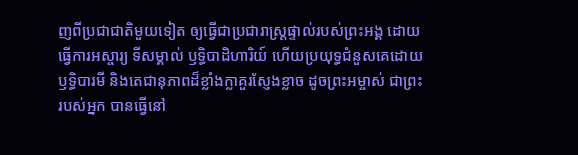ញពីប្រជាជាតិមួយទៀត ឲ្យធ្វើជាប្រជារាស្ត្រផ្ទាល់របស់ព្រះអង្គ ដោយធ្វើការអស្ចារ្យ ទីសម្គាល់ ឫទ្ធិបាដិហារិយ៍ ហើយប្រយុទ្ធជំនួសគេដោយឫទ្ធិបារមី និងតេជានុភាពដ៏ខ្លាំងក្លាគួរស្ញែងខ្លាច ដូចព្រះអម្ចាស់ ជាព្រះរបស់អ្នក បានធ្វើនៅ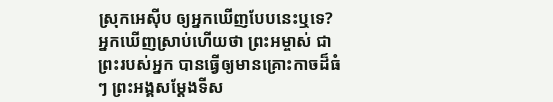ស្រុកអេស៊ីប ឲ្យអ្នកឃើញបែបនេះឬទេ?
អ្នកឃើញស្រាប់ហើយថា ព្រះអម្ចាស់ ជាព្រះរបស់អ្នក បានធ្វើឲ្យមានគ្រោះកាចដ៏ធំៗ ព្រះអង្គសម្តែងទីស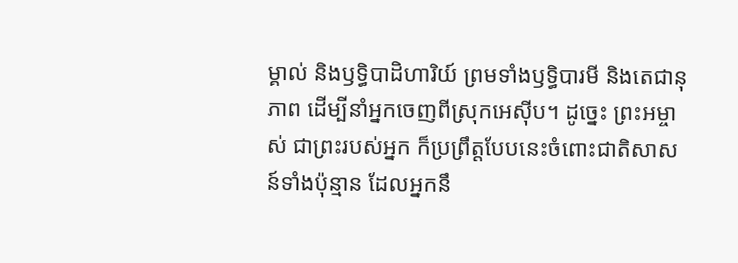ម្គាល់ និងឫទ្ធិបាដិហារិយ៍ ព្រមទាំងឫទ្ធិបារមី និងតេជានុភាព ដើម្បីនាំអ្នកចេញពីស្រុកអេស៊ីប។ ដូច្នេះ ព្រះអម្ចាស់ ជាព្រះរបស់អ្នក ក៏ប្រព្រឹត្តបែបនេះចំពោះជាតិសាសន៍ទាំងប៉ុន្មាន ដែលអ្នកនឹ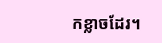កខ្លាចដែរ។